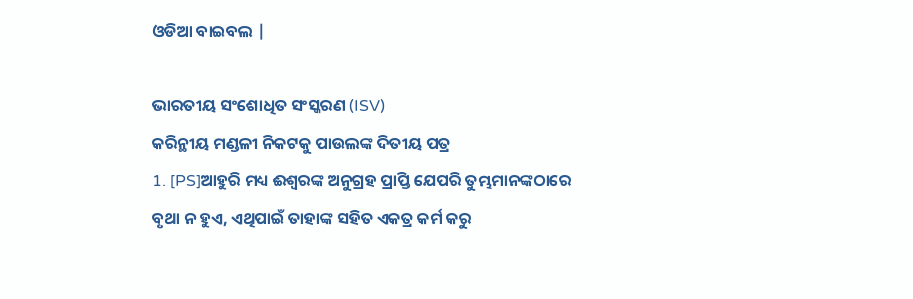ଓଡିଆ ବାଇବଲ |

ଭାରତୀୟ ସଂଶୋଧିତ ସଂସ୍କରଣ (ISV)
କରିନ୍ଥୀୟ ମଣ୍ଡଳୀ ନିକଟକୁ ପାଉଲଙ୍କ ଦିତୀୟ ପତ୍ର
1. [PS]ଆହୁରି ମଧ୍ୟ ଈଶ୍ୱରଙ୍କ ଅନୁଗ୍ରହ ପ୍ରାପ୍ତି ଯେପରି ତୁମ୍ଭମାନଙ୍କଠାରେ ବୃଥା ନ ହୁଏ, ଏଥିପାଇଁ ତାହାଙ୍କ ସହିତ ଏକତ୍ର କର୍ମ କରୁ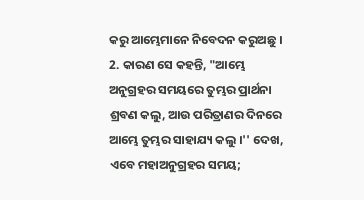କରୁ ଆମ୍ଭେମାନେ ନିବେଦନ କରୁଅଛୁ ।
2. କାରଣ ସେ କହନ୍ତି, "ଆମ୍ଭେ ଅନୁଗ୍ରହର ସମୟରେ ତୁମ୍ଭର ପ୍ରାର୍ଥନା ଶ୍ରବଣ କଲୁ, ଆଉ ପରିତ୍ରାଣର ଦିନରେ ଆମ୍ଭେ ତୁମ୍ଭର ସାହାଯ୍ୟ କଲୁ ।'' ଦେଖ, ଏବେ ମହାଅନୁଗ୍ରହର ସମୟ;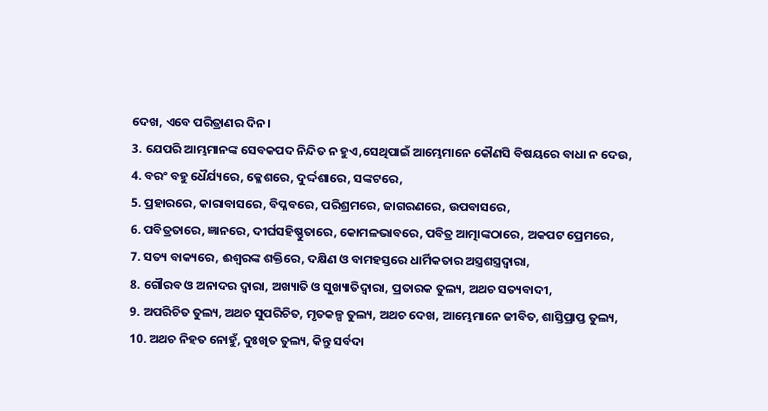ଦେଖ, ଏବେ ପରିତ୍ରାଣର ଦିନ ।
3. ଯେପରି ଆମ୍ଭମାନଙ୍କ ସେବକପଦ ନିନ୍ଦିତ ନ ହୁଏ,ସେଥିପାଇଁ ଆମ୍ଭେମାନେ କୌଣସି ବିଷୟରେ ବାଧା ନ ଦେଉ,
4. ବରଂ ବହୁ ଧୈର୍ଯ୍ୟରେ, କ୍ଳେଶରେ, ଦୁର୍ଦ୍ଦଶାରେ, ସଙ୍କଟରେ,
5. ପ୍ରହାରରେ, କାରାବାସରେ, ବିପ୍ଳବରେ, ପରିଶ୍ରମରେ, ଜାଗରଣରେ, ଉପବାସରେ,
6. ପବିତ୍ରତାରେ, ଜ୍ଞାନରେ, ଦୀର୍ଘସହିଷ୍ଣୁତାରେ, କୋମଳଭାବରେ, ପବିତ୍ର ଆତ୍ମାଙ୍କଠାରେ, ଅକପଟ ପ୍ରେମରେ,
7. ସତ୍ୟ ବାକ୍ୟରେ, ଈଶ୍ୱରଙ୍କ ଶକ୍ତିରେ, ଦକ୍ଷିଣ ଓ ବାମହସ୍ତରେ ଧାର୍ମିକତାର ଅସ୍ତ୍ରଶସ୍ତ୍ରଦ୍ୱାରା,
8. ଗୌରବ ଓ ଅନାଦର ଦ୍ୱାରା, ଅଖ୍ୟାତି ଓ ସୁଖ୍ୟାତିଦ୍ୱାରା, ପ୍ରତାରକ ତୁଲ୍ୟ, ଅଥଚ ସତ୍ୟବାଦୀ,
9. ଅପରିଚିତ ତୁଲ୍ୟ, ଅଥଚ ସୁପରିଚିତ, ମୃତକଳ୍ପ ତୁଲ୍ୟ, ଅଥଚ ଦେଖ, ଆମ୍ଭେମାନେ ଜୀବିତ, ଶାସ୍ତିପ୍ରାପ୍ତ ତୁଲ୍ୟ,
10. ଅଥଚ ନିହତ ନୋହୁଁ, ଦୁଃଖିତ ତୁଲ୍ୟ, କିନ୍ତୁ ସର୍ବଦା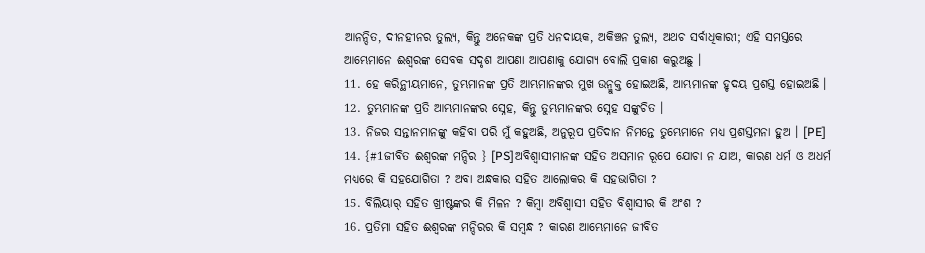ଆନନ୍ଦିତ, ଦୀନହୀନର ତୁଲ୍ୟ, କିନ୍ତୁ ଅନେକଙ୍କ ପ୍ରତି ଧନଦାୟକ, ଅକିଞ୍ଚନ ତୁଲ୍ୟ, ଅଥଚ ସର୍ବାଧିକାରୀ; ଏହି ସମସ୍ତରେ ଆମ୍ଭେମାନେ ଈଶ୍ୱରଙ୍କ ସେବକ ସଦୃଶ ଆପଣା ଆପଣାକୁ ଯୋଗ୍ୟ ବୋଲି ପ୍ରକାଶ କରୁଅଛୁ ।
11. ହେ କରିନ୍ଥୀୟମାନେ, ତୁମ୍ଭମାନଙ୍କ ପ୍ରତି ଆମ୍ଭମାନଙ୍କର ମୁଖ ଉନ୍ମୁକ୍ତ ହୋଇଅଛି, ଆମ୍ଭମାନଙ୍କ ହୃଦୟ ପ୍ରଶସ୍ତ ହୋଇଅଛି ।
12. ତୁମ୍ଭମାନଙ୍କ ପ୍ରତି ଆମ୍ଭମାନଙ୍କର ସ୍ନେହ, କିନ୍ତୁ ତୁମ୍ଭମାନଙ୍କର ସ୍ନେହ ସଙ୍କୁଚିତ ।
13. ନିଜର ସନ୍ତାନମାନଙ୍କୁ କହିବା ପରି ମୁଁ କହୁଅଛି, ଅନୁରୂପ ପ୍ରତିଦାନ ନିମନ୍ତେ ତୁମ୍ଭେମାନେ ମଧ୍ୟ ପ୍ରଶସ୍ତମନା ହୁଅ । [PE]
14. {#1ଜୀବିତ ଈଶ୍ୱରଙ୍କ ମନ୍ଦିର } [PS]ଅବିଶ୍ୱାସୀମାନଙ୍କ ସହିତ ଅସମାନ ରୂପେ ଯୋଚା ନ ଯାଅ, କାରଣ ଧର୍ମ ଓ ଅଧର୍ମ ମଧ୍ୟରେ କି ସହଯୋଗିତା ? ଅବା ଅନ୍ଧକାର ସହିତ ଆଲୋକର କି ସହଭାଗିତା ?
15. ବିଲିୟାର୍‍ ସହିତ ଖ୍ରୀଷ୍ଟଙ୍କର କି ମିଳନ ? କିମ୍ବା ଅବିଶ୍ୱାସୀ ସହିତ ବିଶ୍ୱାସୀର କି ଅଂଶ ?
16. ପ୍ରତିମା ସହିତ ଈଶ୍ୱରଙ୍କ ମନ୍ଦିରର କି ସମ୍ବନ୍ଧ ? କାରଣ ଆମ୍ଭେମାନେ ଜୀବିତ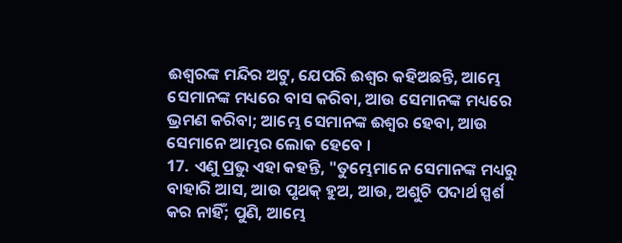ଈଶ୍ୱରଙ୍କ ମନ୍ଦିର ଅଟୁ, ଯେପରି ଈଶ୍ୱର କହିଅଛନ୍ତି, ଆମ୍ଭେ ସେମାନଙ୍କ ମଧ୍ୟରେ ବାସ କରିବା, ଆଉ ସେମାନଙ୍କ ମଧ୍ୟରେ ଭ୍ରମଣ କରିବା; ଆମ୍ଭେ ସେମାନଙ୍କ ଈଶ୍ୱର ହେବା, ଆଉ ସେମାନେ ଆମ୍ଭର ଲୋକ ହେବେ ।
17. ଏଣୁ ପ୍ରଭୁ ଏହା କହନ୍ତି, "ତୁମ୍ଭେମାନେ ସେମାନଙ୍କ ମଧ୍ୟରୁ ବାହାରି ଆସ, ଆଉ ପୃଥକ୍‍ ହୁଅ, ଆଉ, ଅଶୁଚି ପଦାର୍ଥ ସ୍ପର୍ଶ କର ନାହିଁ; ପୁଣି, ଆମ୍ଭେ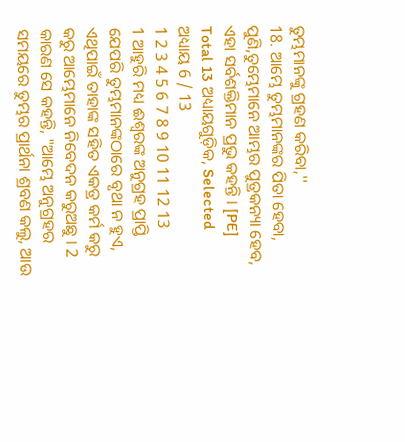ତୁମ୍ଭମାନଙ୍କୁ ଗ୍ରହଣ କରିବା,''
18. ଆମ୍ଭେ ତୁମ୍ଭମାନଙ୍କର ପିତା ହେବା, ପୁଣି,ତୁମ୍ଭେମାନେ ଆମ୍ଭର ପୁତ୍ରକନ୍ୟା ହେବ, ଏହା ସର୍ବଶକ୍ତିମାନ ପ୍ରଭୁ କହନ୍ତି । [PE]
Total 13 ଅଧ୍ୟାୟଗୁଡ଼ିକ, Selected ଅଧ୍ୟାୟ 6 / 13
1 2 3 4 5 6 7 8 9 10 11 12 13
1 ଆହୁରି ମଧ୍ୟ ଈଶ୍ୱରଙ୍କ ଅନୁଗ୍ରହ ପ୍ରାପ୍ତି ଯେପରି ତୁମ୍ଭମାନଙ୍କଠାରେ ବୃଥା ନ ହୁଏ, ଏଥିପାଇଁ ତାହାଙ୍କ ସହିତ ଏକତ୍ର କର୍ମ କରୁ କରୁ ଆମ୍ଭେମାନେ ନିବେଦନ କରୁଅଛୁ । 2 କାରଣ ସେ କହନ୍ତି, "ଆମ୍ଭେ ଅନୁଗ୍ରହର ସମୟରେ ତୁମ୍ଭର ପ୍ରାର୍ଥନା ଶ୍ରବଣ କଲୁ, ଆଉ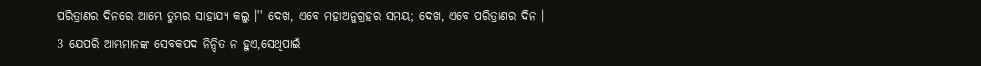ପରିତ୍ରାଣର ଦିନରେ ଆମ୍ଭେ ତୁମ୍ଭର ସାହାଯ୍ୟ କଲୁ ।'' ଦେଖ, ଏବେ ମହାଅନୁଗ୍ରହର ସମୟ; ଦେଖ, ଏବେ ପରିତ୍ରାଣର ଦିନ । 3 ଯେପରି ଆମ୍ଭମାନଙ୍କ ସେବକପଦ ନିନ୍ଦିତ ନ ହୁଏ,ସେଥିପାଇଁ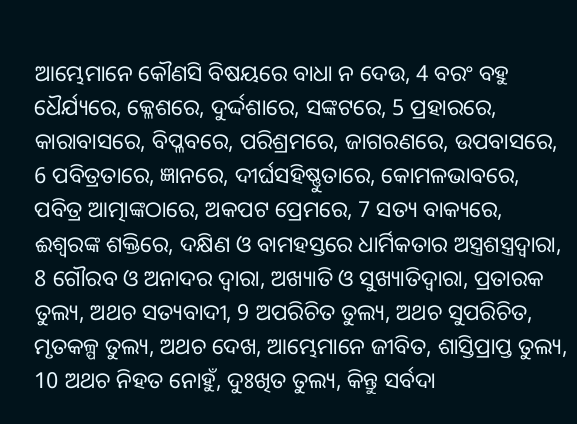ଆମ୍ଭେମାନେ କୌଣସି ବିଷୟରେ ବାଧା ନ ଦେଉ, 4 ବରଂ ବହୁ ଧୈର୍ଯ୍ୟରେ, କ୍ଳେଶରେ, ଦୁର୍ଦ୍ଦଶାରେ, ସଙ୍କଟରେ, 5 ପ୍ରହାରରେ, କାରାବାସରେ, ବିପ୍ଳବରେ, ପରିଶ୍ରମରେ, ଜାଗରଣରେ, ଉପବାସରେ, 6 ପବିତ୍ରତାରେ, ଜ୍ଞାନରେ, ଦୀର୍ଘସହିଷ୍ଣୁତାରେ, କୋମଳଭାବରେ, ପବିତ୍ର ଆତ୍ମାଙ୍କଠାରେ, ଅକପଟ ପ୍ରେମରେ, 7 ସତ୍ୟ ବାକ୍ୟରେ, ଈଶ୍ୱରଙ୍କ ଶକ୍ତିରେ, ଦକ୍ଷିଣ ଓ ବାମହସ୍ତରେ ଧାର୍ମିକତାର ଅସ୍ତ୍ରଶସ୍ତ୍ରଦ୍ୱାରା, 8 ଗୌରବ ଓ ଅନାଦର ଦ୍ୱାରା, ଅଖ୍ୟାତି ଓ ସୁଖ୍ୟାତିଦ୍ୱାରା, ପ୍ରତାରକ ତୁଲ୍ୟ, ଅଥଚ ସତ୍ୟବାଦୀ, 9 ଅପରିଚିତ ତୁଲ୍ୟ, ଅଥଚ ସୁପରିଚିତ, ମୃତକଳ୍ପ ତୁଲ୍ୟ, ଅଥଚ ଦେଖ, ଆମ୍ଭେମାନେ ଜୀବିତ, ଶାସ୍ତିପ୍ରାପ୍ତ ତୁଲ୍ୟ, 10 ଅଥଚ ନିହତ ନୋହୁଁ, ଦୁଃଖିତ ତୁଲ୍ୟ, କିନ୍ତୁ ସର୍ବଦା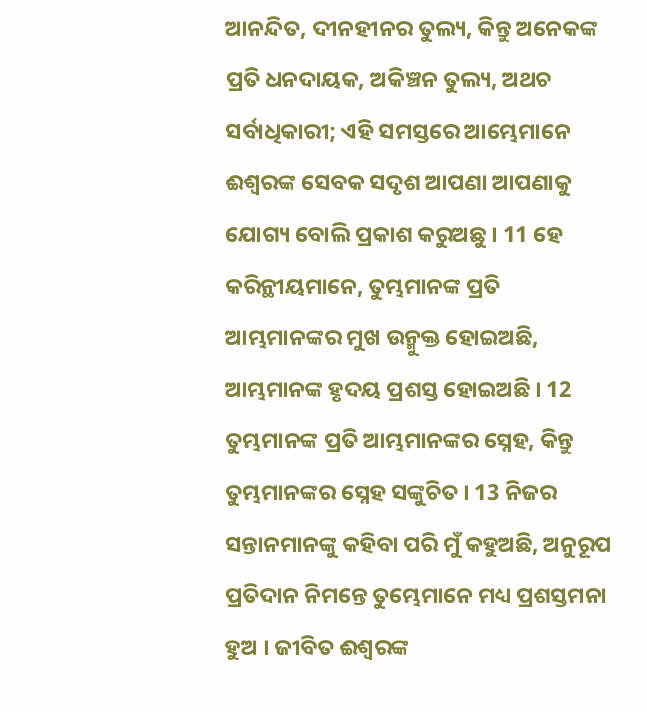ଆନନ୍ଦିତ, ଦୀନହୀନର ତୁଲ୍ୟ, କିନ୍ତୁ ଅନେକଙ୍କ ପ୍ରତି ଧନଦାୟକ, ଅକିଞ୍ଚନ ତୁଲ୍ୟ, ଅଥଚ ସର୍ବାଧିକାରୀ; ଏହି ସମସ୍ତରେ ଆମ୍ଭେମାନେ ଈଶ୍ୱରଙ୍କ ସେବକ ସଦୃଶ ଆପଣା ଆପଣାକୁ ଯୋଗ୍ୟ ବୋଲି ପ୍ରକାଶ କରୁଅଛୁ । 11 ହେ କରିନ୍ଥୀୟମାନେ, ତୁମ୍ଭମାନଙ୍କ ପ୍ରତି ଆମ୍ଭମାନଙ୍କର ମୁଖ ଉନ୍ମୁକ୍ତ ହୋଇଅଛି, ଆମ୍ଭମାନଙ୍କ ହୃଦୟ ପ୍ରଶସ୍ତ ହୋଇଅଛି । 12 ତୁମ୍ଭମାନଙ୍କ ପ୍ରତି ଆମ୍ଭମାନଙ୍କର ସ୍ନେହ, କିନ୍ତୁ ତୁମ୍ଭମାନଙ୍କର ସ୍ନେହ ସଙ୍କୁଚିତ । 13 ନିଜର ସନ୍ତାନମାନଙ୍କୁ କହିବା ପରି ମୁଁ କହୁଅଛି, ଅନୁରୂପ ପ୍ରତିଦାନ ନିମନ୍ତେ ତୁମ୍ଭେମାନେ ମଧ୍ୟ ପ୍ରଶସ୍ତମନା ହୁଅ । ଜୀବିତ ଈଶ୍ୱରଙ୍କ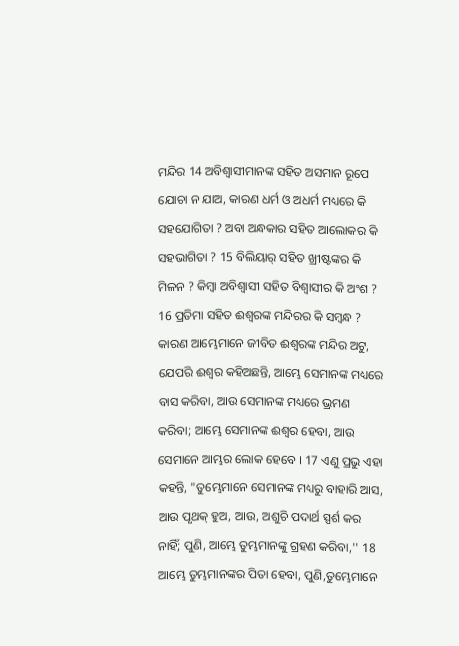ମନ୍ଦିର 14 ଅବିଶ୍ୱାସୀମାନଙ୍କ ସହିତ ଅସମାନ ରୂପେ ଯୋଚା ନ ଯାଅ, କାରଣ ଧର୍ମ ଓ ଅଧର୍ମ ମଧ୍ୟରେ କି ସହଯୋଗିତା ? ଅବା ଅନ୍ଧକାର ସହିତ ଆଲୋକର କି ସହଭାଗିତା ? 15 ବିଲିୟାର୍‍ ସହିତ ଖ୍ରୀଷ୍ଟଙ୍କର କି ମିଳନ ? କିମ୍ବା ଅବିଶ୍ୱାସୀ ସହିତ ବିଶ୍ୱାସୀର କି ଅଂଶ ? 16 ପ୍ରତିମା ସହିତ ଈଶ୍ୱରଙ୍କ ମନ୍ଦିରର କି ସମ୍ବନ୍ଧ ? କାରଣ ଆମ୍ଭେମାନେ ଜୀବିତ ଈଶ୍ୱରଙ୍କ ମନ୍ଦିର ଅଟୁ, ଯେପରି ଈଶ୍ୱର କହିଅଛନ୍ତି, ଆମ୍ଭେ ସେମାନଙ୍କ ମଧ୍ୟରେ ବାସ କରିବା, ଆଉ ସେମାନଙ୍କ ମଧ୍ୟରେ ଭ୍ରମଣ କରିବା; ଆମ୍ଭେ ସେମାନଙ୍କ ଈଶ୍ୱର ହେବା, ଆଉ ସେମାନେ ଆମ୍ଭର ଲୋକ ହେବେ । 17 ଏଣୁ ପ୍ରଭୁ ଏହା କହନ୍ତି, "ତୁମ୍ଭେମାନେ ସେମାନଙ୍କ ମଧ୍ୟରୁ ବାହାରି ଆସ, ଆଉ ପୃଥକ୍‍ ହୁଅ, ଆଉ, ଅଶୁଚି ପଦାର୍ଥ ସ୍ପର୍ଶ କର ନାହିଁ; ପୁଣି, ଆମ୍ଭେ ତୁମ୍ଭମାନଙ୍କୁ ଗ୍ରହଣ କରିବା,'' 18 ଆମ୍ଭେ ତୁମ୍ଭମାନଙ୍କର ପିତା ହେବା, ପୁଣି,ତୁମ୍ଭେମାନେ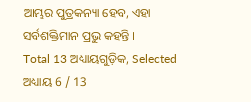ଆମ୍ଭର ପୁତ୍ରକନ୍ୟା ହେବ, ଏହା ସର୍ବଶକ୍ତିମାନ ପ୍ରଭୁ କହନ୍ତି ।
Total 13 ଅଧ୍ୟାୟଗୁଡ଼ିକ, Selected ଅଧ୍ୟାୟ 6 / 13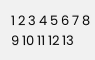1 2 3 4 5 6 7 8 9 10 11 12 13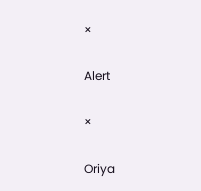×

Alert

×

Oriya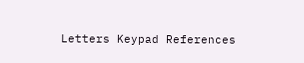Letters Keypad References